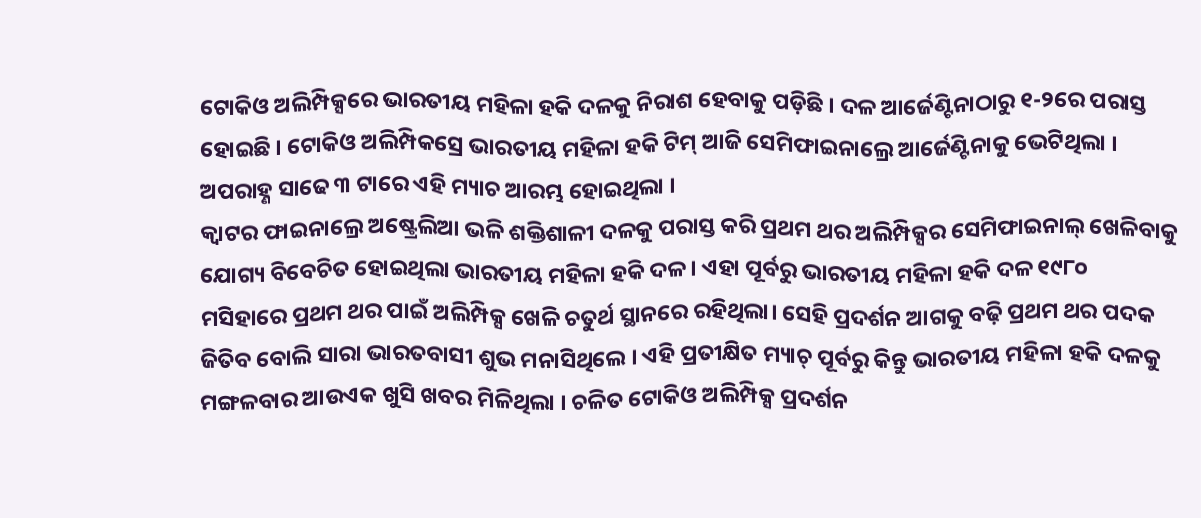ଟୋକିଓ ଅଲିମ୍ପିକ୍ସରେ ଭାରତୀୟ ମହିଳା ହକି ଦଳକୁ ନିରାଶ ହେବାକୁ ପଡ଼ିଛି । ଦଳ ଆର୍ଜେଣ୍ଟିନାଠାରୁ ୧-୨ରେ ପରାସ୍ତ ହୋଇଛି । ଟୋକିଓ ଅଲିମ୍ପିକସ୍ରେ ଭାରତୀୟ ମହିଳା ହକି ଟିମ୍ ଆଜି ସେମିଫାଇନାଲ୍ରେ ଆର୍ଜେଣ୍ଟିନାକୁ ଭେଟିଥିଲା । ଅପରାହ୍ଣ ସାଢେ ୩ ଟାରେ ଏହି ମ୍ୟାଚ ଆରମ୍ଭ ହୋଇଥିଲା ।
କ୍ଵାଟର ଫାଇନାଲ୍ରେ ଅଷ୍ଟ୍ରେଲିଆ ଭଳି ଶକ୍ତିଶାଳୀ ଦଳକୁ ପରାସ୍ତ କରି ପ୍ରଥମ ଥର ଅଲିମ୍ପିକ୍ସର ସେମିଫାଇନାଲ୍ ଖେଳିବାକୁ ଯୋଗ୍ୟ ବିବେଚିତ ହୋଇଥିଲା ଭାରତୀୟ ମହିଳା ହକି ଦଳ । ଏହା ପୂର୍ବରୁ ଭାରତୀୟ ମହିଳା ହକି ଦଳ ୧୯୮୦ ମସିହାରେ ପ୍ରଥମ ଥର ପାଇଁ ଅଲିମ୍ପିକ୍ସ ଖେଳି ଚତୁର୍ଥ ସ୍ଥାନରେ ରହିଥିଲା। ସେହି ପ୍ରଦର୍ଶନ ଆଗକୁ ବଢ଼ି ପ୍ରଥମ ଥର ପଦକ ଜିତିବ ବୋଲି ସାରା ଭାରତବାସୀ ଶୁଭ ମନାସିଥିଲେ । ଏହି ପ୍ରତୀକ୍ଷିତ ମ୍ୟାଚ୍ ପୂର୍ବରୁ କିନ୍ତୁ ଭାରତୀୟ ମହିଳା ହକି ଦଳକୁ ମଙ୍ଗଳବାର ଆଉଏକ ଖୁସି ଖବର ମିଳିଥିଲା । ଚଳିତ ଟୋକିଓ ଅଲିମ୍ପିକ୍ସ ପ୍ରଦର୍ଶନ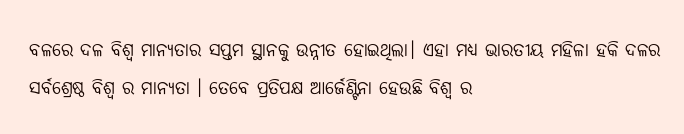ବଳରେ ଦଳ ବିଶ୍ବ ମାନ୍ୟତାର ସପ୍ତମ ସ୍ଥାନକୁ ଉନ୍ନୀତ ହୋଇଥିଲା। ଏହା ମଧ୍ୟ ଭାରତୀୟ ମହିଳା ହକି ଦଳର ସର୍ବଶ୍ରେଷ୍ଠ ବିଶ୍ୱ ର ମାନ୍ୟତା । ତେବେ ପ୍ରତିପକ୍ଷ ଆର୍ଜେଣ୍ଟିନା ହେଉଛି ବିଶ୍ୱ ର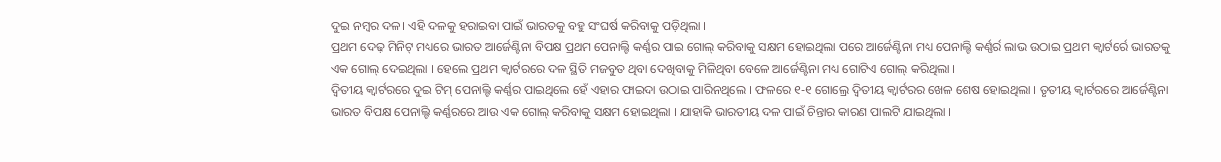ଦୁଇ ନମ୍ବର ଦଳ। ଏହି ଦଳକୁ ହରାଇବା ପାଇଁ ଭାରତକୁ ବହୁ ସଂଘର୍ଷ କରିବାକୁ ପଡ଼ିଥିଲା ।
ପ୍ରଥମ ଦେଢ଼ ମିନିଟ୍ ମଧ୍ୟରେ ଭାରତ ଆର୍ଜେଣ୍ଟିନା ବିପକ୍ଷ ପ୍ରଥମ ପେନାଲ୍ଟି କର୍ଣ୍ଣର ପାଇ ଗୋଲ୍ କରିବାକୁ ସକ୍ଷମ ହୋଇଥିଲା ପରେ ଆର୍ଜେଣ୍ଟିନା ମଧ୍ୟ ପେନାଲ୍ଟି କର୍ଣ୍ଣର୍ର ଲାଭ ଉଠାଇ ପ୍ରଥମ କ୍ୱାର୍ଟର୍ରେ ଭାରତକୁ ଏକ ଗୋଲ୍ ଦେଇଥିଲା । ହେଲେ ପ୍ରଥମ କ୍ୱାର୍ଟରରେ ଦଳ ସ୍ଥିତି ମଜବୁତ ଥିବା ଦେଖିବାକୁ ମିଳିଥିବା ବେଳେ ଆର୍ଜେଣ୍ଟିନା ମଧ୍ୟ ଗୋଟିଏ ଗୋଲ୍ କରିଥିଲା ।
ଦ୍ୱିତୀୟ କ୍ୱାର୍ଟରରେ ଦୁଇ ଟିମ୍ ପେନାଲ୍ଟି କର୍ଣ୍ଣର ପାଇଥିଲେ ହେଁ ଏହାର ଫାଇଦା ଉଠାଇ ପାରିନଥିଲେ । ଫଳରେ ୧-୧ ଗୋଲ୍ରେ ଦ୍ୱିତୀୟ କ୍ୱାର୍ଟରର ଖେଳ ଶେଷ ହୋଇଥିଲା । ତୃତୀୟ କ୍ୱାର୍ଟରରେ ଆର୍ଜେଣ୍ଟିନା ଭାରତ ବିପକ୍ଷ ପେନାଲ୍ଟି କର୍ଣ୍ଣରରେ ଆଉ ଏକ ଗୋଲ୍ କରିବାକୁ ସକ୍ଷମ ହୋଇଥିଲା । ଯାହାକି ଭାରତୀୟ ଦଳ ପାଇଁ ଚିନ୍ତାର କାରଣ ପାଲଟି ଯାଇଥିଲା ।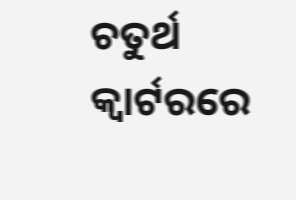ଚତୁର୍ଥ କ୍ୱାର୍ଟରରେ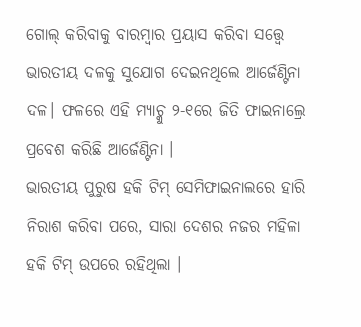ଗୋଲ୍ କରିବାକୁ ବାରମ୍ବାର ପ୍ରୟାସ କରିବା ସତ୍ତ୍ୱେ ଭାରତୀୟ ଦଳକୁ ସୁଯୋଗ ଦେଇନଥିଲେ ଆର୍ଜେଣ୍ଟିନା ଦଳ। ଫଳରେ ଏହି ମ୍ୟାଚ୍କୁ ୨-୧ରେ ଜିତି ଫାଇନାଲ୍ରେ ପ୍ରବେଶ କରିଛି ଆର୍ଜେଣ୍ଟିନା ।
ଭାରତୀୟ ପୁରୁଷ ହକି ଟିମ୍ ସେମିଫାଇନାଲରେ ହାରି ନିରାଶ କରିବା ପରେ, ସାରା ଦେଶର ନଜର ମହିଳା ହକି ଟିମ୍ ଉପରେ ରହିଥିଲା ।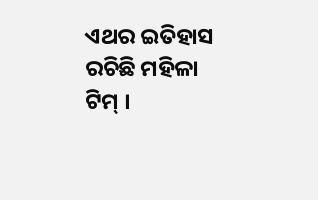ଏଥର ଇତିହାସ ରଚିଛି ମହିଳା ଟିମ୍ ।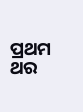ପ୍ରଥମ ଥର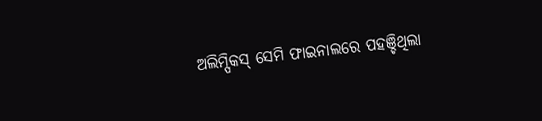ଅଲିମ୍ପିକସ୍ ସେମି ଫାଇନାଲରେ ପହଞ୍ଚିଥିଲା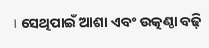। ସେଥିପାଇଁ ଆଶା ଏବଂ ଉତ୍କଣ୍ଠା ବଢ଼ି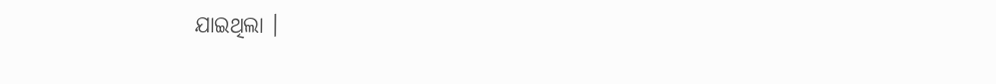ଯାଇଥିଲା ।